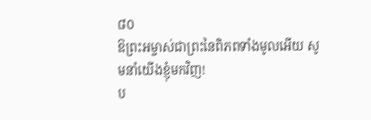៨០
ឱព្រះអម្ចាស់ជាព្រះនៃពិភពទាំងមូលអើយ សូមនាំយើងខ្ញុំមកវិញ!
ប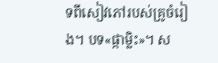ទពីសៀវភៅរបស់គ្រូចំរៀង។ បទ«ផ្កាម្លិះ»។ ស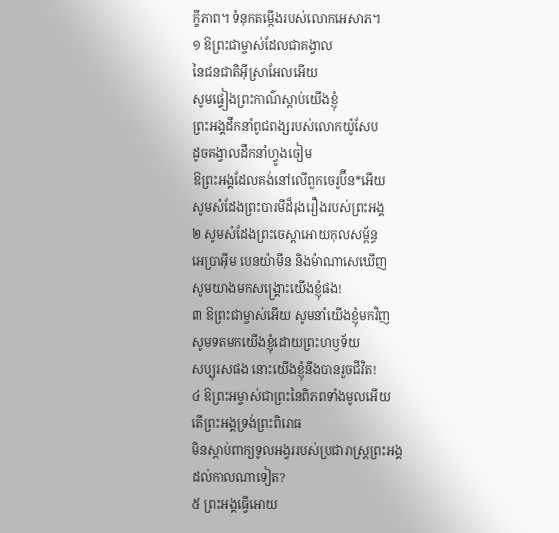ក្ខីភាព។ ទំនុកតម្កើងរបស់លោកអេសាភ។
១ ឱព្រះជាម្ចាស់ដែលជាគង្វាល
នៃជនជាតិអ៊ីស្រាអែលអើយ
សូមផ្ទៀងព្រះកាណ៌ស្ដាប់យើងខ្ញុំ
ព្រះអង្គដឹកនាំពូជពង្សរបស់លោកយ៉ូសែប
ដូចគង្វាលដឹកនាំហ្វូងចៀម
ឱព្រះអង្គដែលគង់នៅលើពួកចេរូប៊ីន*អើយ
សូមសំដែងព្រះបារមីដ៏រុងរឿងរបស់ព្រះអង្គ
២ សូមសំដែងព្រះចេស្ដាអោយកុលសម្ព័ន្ធ
អេប្រាអ៊ីម បេនយ៉ាមីន និងម៉ាណាសេឃើញ
សូមយាងមកសង្គ្រោះយើងខ្ញុំផង!
៣ ឱព្រះជាម្ចាស់អើយ សូមនាំយើងខ្ញុំមកវិញ
សូមទតមកយើងខ្ញុំដោយព្រះហឫទ័យ
សប្បុរសផង នោះយើងខ្ញុំនឹងបានរួចជីវិត!
៤ ឱព្រះអម្ចាស់ជាព្រះនៃពិភពទាំងមូលអើយ
តើព្រះអង្គទ្រង់ព្រះពិរោធ
មិនស្ដាប់ពាក្យទូលអង្វររបស់ប្រជារាស្ត្រព្រះអង្គ
ដល់កាលណាទៀត?
៥ ព្រះអង្គធ្វើអោយ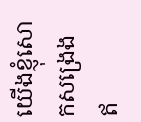យើងខ្ញុំសោកសង្រេង
ឥ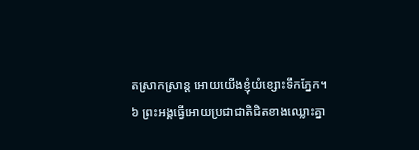តស្រាកស្រាន្ត អោយយើងខ្ញុំយំខ្សោះទឹកភ្នែក។
៦ ព្រះអង្គធ្វើអោយប្រជាជាតិជិតខាងឈ្លោះគ្នា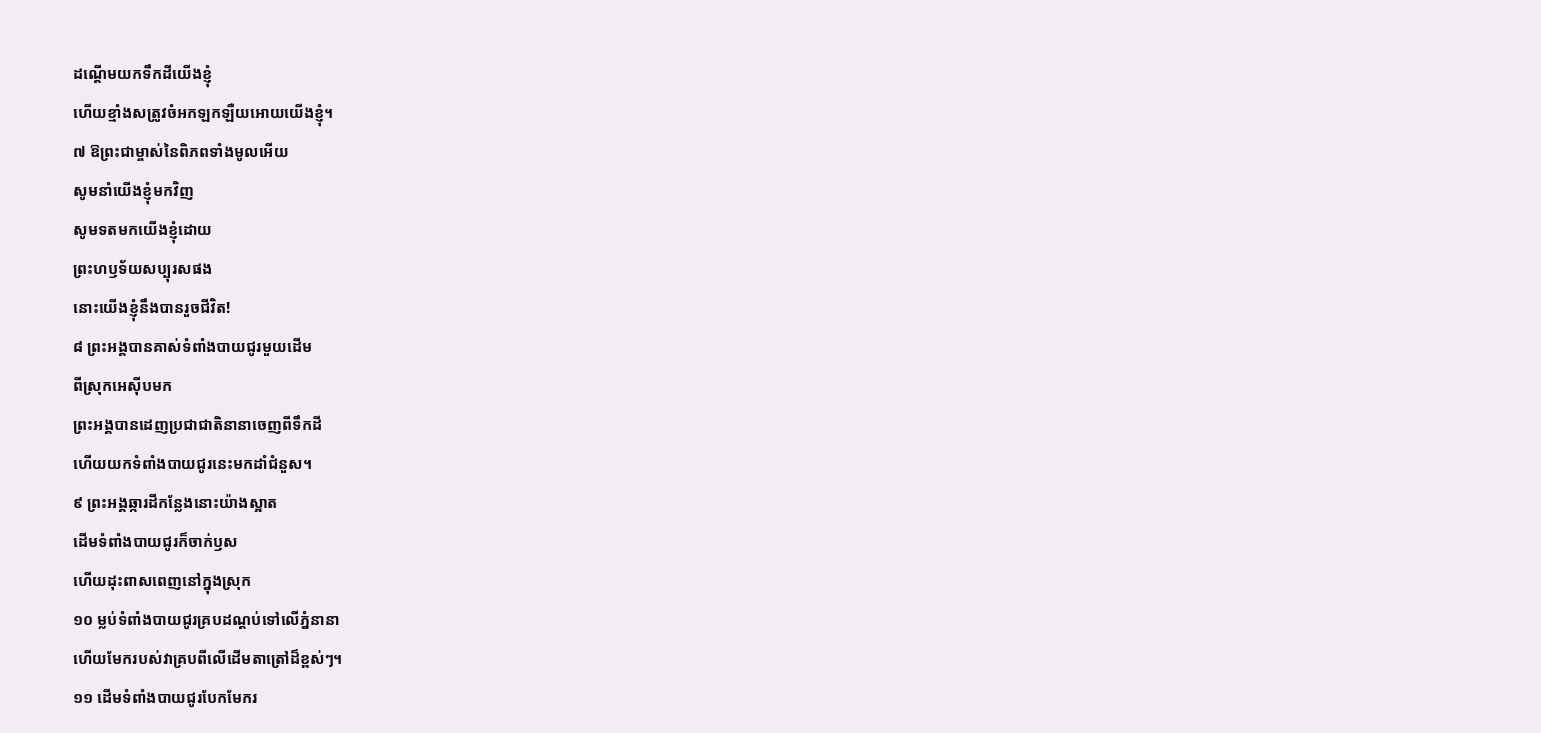ដណ្ដើមយកទឹកដីយើងខ្ញុំ
ហើយខ្មាំងសត្រូវចំអកឡកឡឺយអោយយើងខ្ញុំ។
៧ ឱព្រះជាម្ចាស់នៃពិភពទាំងមូលអើយ
សូមនាំយើងខ្ញុំមកវិញ
សូមទតមកយើងខ្ញុំដោយ
ព្រះហឫទ័យសប្បុរសផង
នោះយើងខ្ញុំនឹងបានរួចជីវិត!
៨ ព្រះអង្គបានគាស់ទំពាំងបាយជូរមួយដើម
ពីស្រុកអេស៊ីបមក
ព្រះអង្គបានដេញប្រជាជាតិនានាចេញពីទឹកដី
ហើយយកទំពាំងបាយជូរនេះមកដាំជំនួស។
៩ ព្រះអង្គឆ្ការដីកន្លែងនោះយ៉ាងស្អាត
ដើមទំពាំងបាយជូរក៏ចាក់ឫស
ហើយដុះពាសពេញនៅក្នុងស្រុក
១០ ម្លប់ទំពាំងបាយជូរគ្របដណ្ដប់ទៅលើភ្នំនានា
ហើយមែករបស់វាគ្របពីលើដើមតាត្រៅដ៏ខ្ពស់ៗ។
១១ ដើមទំពាំងបាយជូរបែកមែករ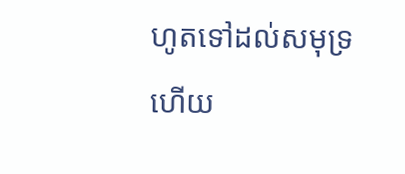ហូតទៅដល់សមុទ្រ
ហើយ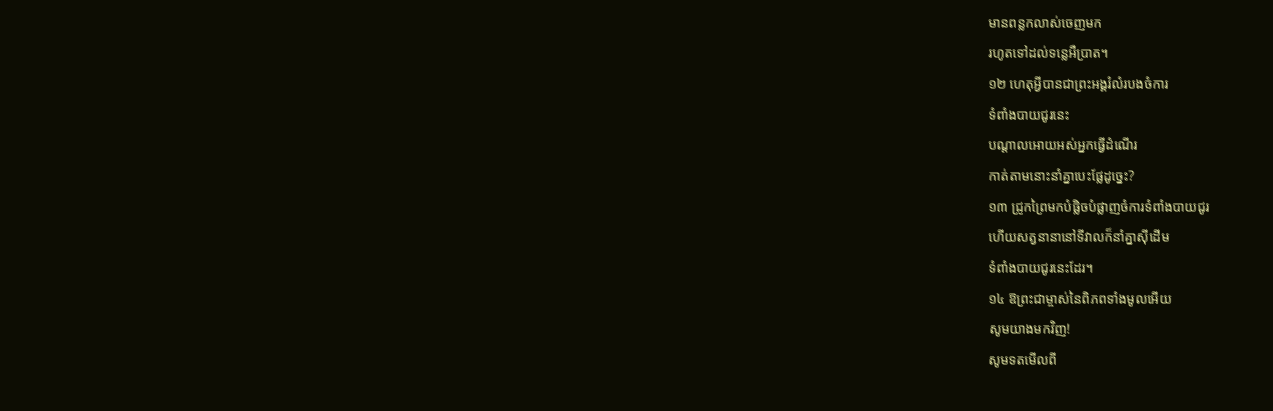មានពន្លកលាស់ចេញមក
រហូតទៅដល់ទន្លេអឺប្រាត។
១២ ហេតុអ្វីបានជាព្រះអង្គរំលំរបងចំការ
ទំពាំងបាយជូរនេះ
បណ្ដាលអោយអស់អ្នកធ្វើដំណើរ
កាត់តាមនោះនាំគ្នាបេះផ្លែដូច្នេះ?
១៣ ជ្រូកព្រៃមកបំផ្លិចបំផ្លាញចំការទំពាំងបាយជូរ
ហើយសត្វនានានៅទីវាលក៏នាំគ្នាស៊ីដើម
ទំពាំងបាយជូរនេះដែរ។
១៤ ឱព្រះជាម្ចាស់នៃពិភពទាំងមូលអើយ
សូមយាងមកវិញ!
សូមទតមើលពី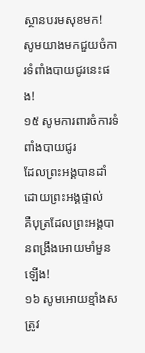ស្ថានបរមសុខមក!
សូមយាងមកជួយចំការទំពាំងបាយជូរនេះផង!
១៥ សូមការពារចំការទំពាំងបាយជូរ
ដែលព្រះអង្គបានដាំ ដោយព្រះអង្គផ្ទាល់
គឺបុត្រដែលព្រះអង្គបានពង្រឹងអោយមាំមួនឡើង!
១៦ សូមអោយខ្មាំងសត្រូវ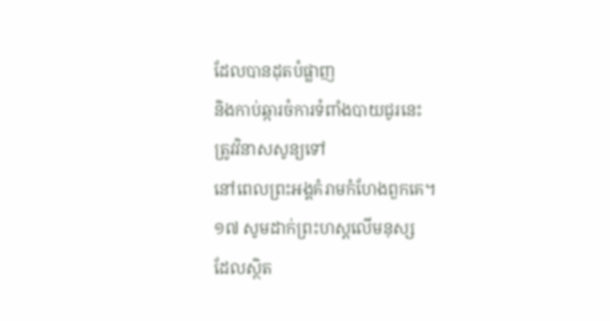ដែលបានដុតបំផ្លាញ
និងកាប់ឆ្ការចំការទំពាំងបាយជូរនេះ
ត្រូវវិនាសសូន្យទៅ
នៅពេលព្រះអង្គគំរាមកំហែងពួកគេ។
១៧ សូមដាក់ព្រះហស្ដលើមនុស្ស
ដែលស្ថិត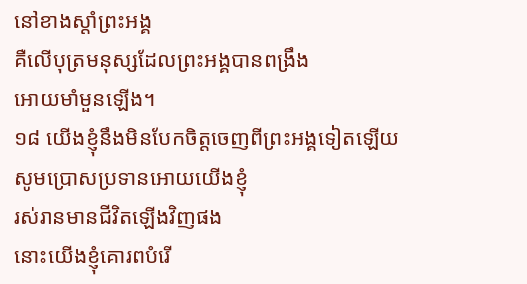នៅខាងស្ដាំព្រះអង្គ
គឺលើបុត្រមនុស្សដែលព្រះអង្គបានពង្រឹង
អោយមាំមួនឡើង។
១៨ យើងខ្ញុំនឹងមិនបែកចិត្តចេញពីព្រះអង្គទៀតឡើយ
សូមប្រោសប្រទានអោយយើងខ្ញុំ
រស់រានមានជីវិតឡើងវិញផង
នោះយើងខ្ញុំគោរពបំរើ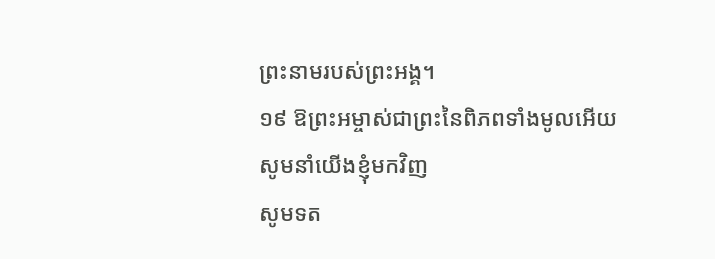ព្រះនាមរបស់ព្រះអង្គ។
១៩ ឱព្រះអម្ចាស់ជាព្រះនៃពិភពទាំងមូលអើយ
សូមនាំយើងខ្ញុំមកវិញ
សូមទត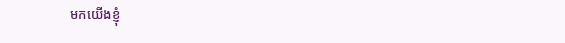មកយើងខ្ញុំ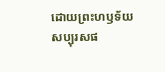ដោយព្រះហឫទ័យ
សប្បុរសផ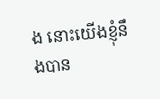ង នោះយើងខ្ញុំនឹងបាន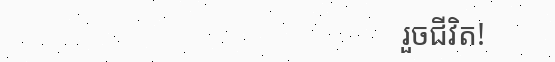រួចជីវិត!